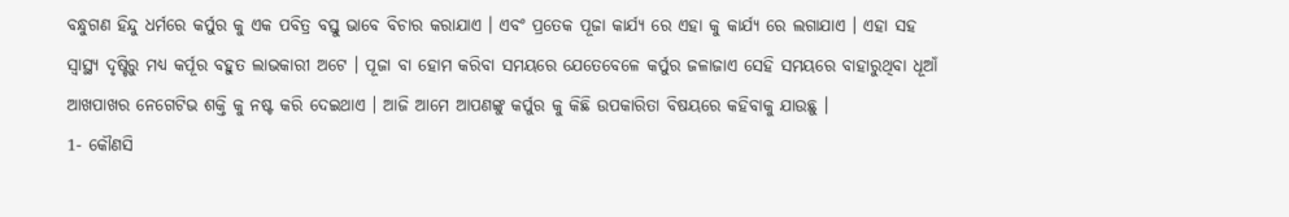ବନ୍ଧୁଗଣ ହିନ୍ଦୁ ଧର୍ମରେ କର୍ପୁର କୁ ଏକ ପବିତ୍ର ବସ୍ତୁ ଭାବେ ବିଚାର କରାଯାଏ । ଏବଂ ପ୍ରତେକ ପୂଜା କାର୍ଯ୍ୟ ରେ ଏହା କୁ କାର୍ଯ୍ୟ ରେ ଲଗାଯାଏ । ଏହା ସହ ସ୍ୱାସ୍ଥ୍ୟ ଦୃଷ୍ଟିରୁ ମଧ୍ୟ କର୍ପୂର ବହୁତ ଲାଭକାରୀ ଅଟେ । ପୂଜା ବା ହୋମ କରିବା ସମୟରେ ଯେତେବେଳେ କର୍ପୁର ଜଳାଜାଏ ସେହି ସମୟରେ ବାହାରୁଥିବା ଧୂଆଁ ଆଖପାଖର ନେଗେଟିଭ ଶକ୍ତି କୁ ନଷ୍ଟ କରି ଦେଇଥାଏ । ଆଜି ଆମେ ଆପଣଙ୍କୁ କର୍ପୁର କୁ କିଛି ଉପକାରିତା ବିଷୟରେ କହିବାକୁ ଯାଉଛୁ ।
1- କୌଣସି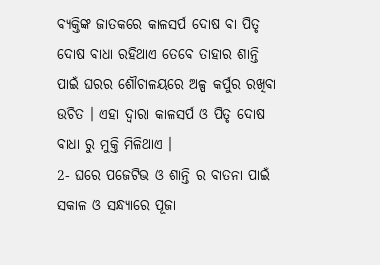ବ୍ୟକ୍ତିଙ୍କ ଜାତକରେ କାଳସର୍ପ ଦୋଷ ବା ପିତୃ ଦୋଷ ବାଧା ରହିଥାଏ ତେବେ ତାହାର ଶାନ୍ତି ପାଇଁ ଘରର ଶୌଚାଳୟରେ ଅଳ୍ପ କର୍ପୁର ରଖିବା ଉଚିତ । ଏହା ଦ୍ଵାରା କାଳସର୍ପ ଓ ପିତୃ ଦୋଷ ବାଧା ରୁ ମୁକ୍ତି ମିଳିଥାଏ ।
2- ଘରେ ପଜେଟିଭ ଓ ଶାନ୍ତି ର ବାତନା ପାଇଁ ସକାଳ ଓ ସନ୍ଧ୍ୟାରେ ପୂଜା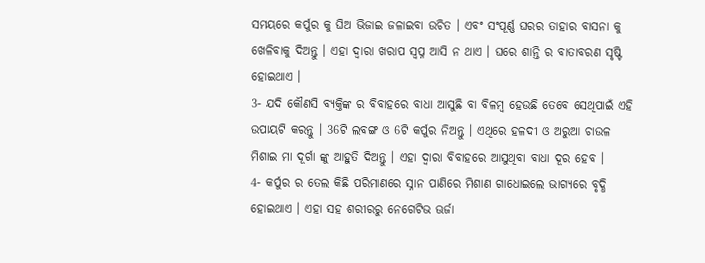ସମୟରେ କର୍ପୁର କୁ ଘିଅ ଭିଜାଇ ଜଳାଇବା ଉଚିତ । ଏବଂ ସଂପୂର୍ଣ୍ଣ ଘରର ତାହାର ବାସନା କୁ ଖେଳିବାକୁ ଦିଅନ୍ତୁ । ଏହା ଦ୍ଵାରା ଖରାପ ସ୍ଵପ୍ନ ଆସି ନ ଥାଏ । ଘରେ ଶାନ୍ତି ର ବାତାବରଣ ସୃଷ୍ଟି ହୋଇଥାଏ ।
3- ଯଦି କୌଣସି ବ୍ୟକ୍ତିଙ୍କ ର ବିବାହରେ ବାଧା ଆସୁଛି ବା ବିଳମ୍ବ ହେଉଛି ତେବେ ସେଥିପାଇଁ ଏହି ଉପାୟଟି କରନ୍ତୁ । 36ଟି ଲବଙ୍ଗ ଓ 6ଟି କର୍ପୁର ନିଅନ୍ତୁ । ଏଥିରେ ହଳଦୀ ଓ ଅରୁଆ ଚାଉଳ ମିଶାଇ ମା ଦୂର୍ଗା ଙ୍କୁ ଆହୁତି ଦିଅନ୍ତୁ । ଏହା ଦ୍ଵାରା ବିବାହରେ ଆସୁଥିବା ବାଧା ଦୂର ହେବ ।
4- କର୍ପୁର ର ତେଲ କିଛି ପରିମାଣରେ ସ୍ନାନ ପାଣିରେ ମିଶାଣ ଗାଧୋଇଲେ ଭାଗ୍ୟରେ ବୃଦ୍ଧି ହୋଇଥାଏ । ଏହା ସହ ଶରୀରରୁ ନେଗେଟିଭ ଊର୍ଜା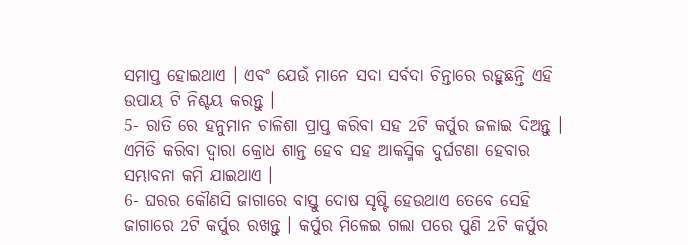ସମାପ୍ତ ହୋଇଥାଏ । ଏବଂ ଯେଉଁ ମାନେ ସଦା ସର୍ବଦା ଚିନ୍ତାରେ ରହୁଛନ୍ତି ଏହି ଉପାୟ ଟି ନିଶ୍ଚୟ କରନ୍ତୁ ।
5- ରାତି ରେ ହନୁମାନ ଚାଳିଶା ପ୍ରାପ୍ତ କରିବା ସହ 2ଟି କର୍ପୁର ଜଳାଇ ଦିଅନ୍ତୁ । ଏମିତି କରିବା ଦ୍ଵାରା କ୍ରୋଧ ଶାନ୍ତ ହେବ ସହ ଆକସ୍ମିକ ଦୁର୍ଘଟଣା ହେବାର ସମ୍ଭାବନା କମି ଯାଇଥାଏ ।
6- ଘରର କୌଣସି ଜାଗାରେ ବାସ୍ତୁ ଦୋଷ ସୃଷ୍ଟି ହେଉଥାଏ ତେବେ ସେହି ଜାଗାରେ 2ଟି କର୍ପୁର ରଖନ୍ତୁ । କର୍ପୁର ମିଳେଇ ଗଲା ପରେ ପୁଣି 2ଟି କର୍ପୁର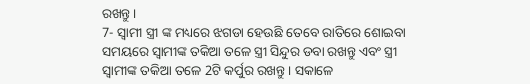ରଖନ୍ତୁ ।
7- ସ୍ଵାମୀ ସ୍ତ୍ରୀ ଙ୍କ ମଧ୍ୟରେ ଝଗଡା ହେଉଛି ତେବେ ରାତିରେ ଶୋଇବା ସମୟରେ ସ୍ବାମୀଙ୍କ ତକିଆ ତଳେ ସ୍ତ୍ରୀ ସିନ୍ଦୁର ଡବା ରଖନ୍ତୁ ଏବଂ ସ୍ତ୍ରୀ ସ୍ବାମୀଙ୍କ ତକିଆ ତଳେ 2ଟି କର୍ପୁର ରଖନ୍ତୁ । ସକାଳେ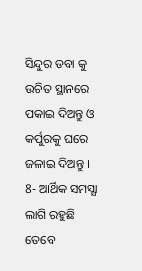ସିନ୍ଦୁର ଡବା କୁ ଉଚିତ ସ୍ଥାନରେ ପକାଇ ଦିଅନ୍ତୁ ଓ କର୍ପୁରକୁ ଘରେ ଜଳାଇ ଦିଅନ୍ତୁ ।
8- ଆର୍ଥିକ ସମସ୍ଯା ଲାଗି ରହୁଛି ତେବେ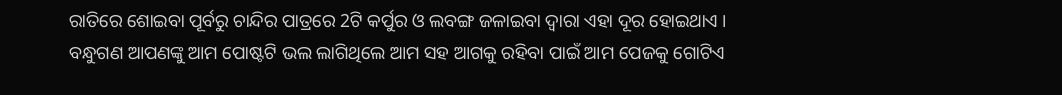ରାତିରେ ଶୋଇବା ପୂର୍ବରୁ ଚାନ୍ଦିର ପାତ୍ରରେ 2ଟି କର୍ପୁର ଓ ଲବଙ୍ଗ ଜଳାଇବା ଦ୍ଵାରା ଏହା ଦୂର ହୋଇଥାଏ ।
ବନ୍ଧୁଗଣ ଆପଣଙ୍କୁ ଆମ ପୋଷ୍ଟଟି ଭଲ ଲାଗିଥିଲେ ଆମ ସହ ଆଗକୁ ରହିବା ପାଇଁ ଆମ ପେଜକୁ ଗୋଟିଏ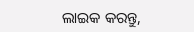ଲାଇକ କରନ୍ତୁ,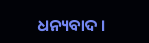ଧନ୍ୟବାଦ ।